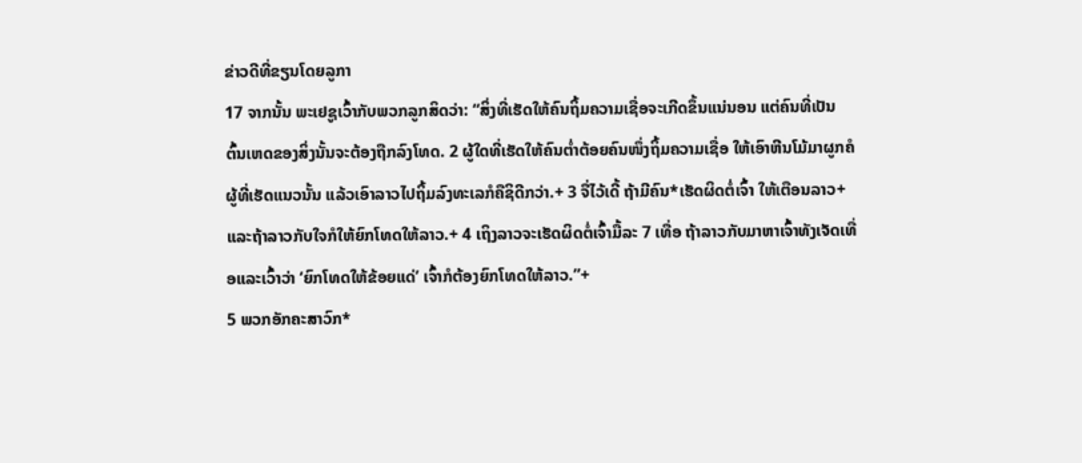ຂ່າວດີທີ່ຂຽນໂດຍລູກາ
17 ຈາກນັ້ນ ພະເຢຊູເວົ້າກັບພວກລູກສິດວ່າ: “ສິ່ງທີ່ເຮັດໃຫ້ຄົນຖິ້ມຄວາມເຊື່ອຈະເກີດຂຶ້ນແນ່ນອນ ແຕ່ຄົນທີ່ເປັນຕົ້ນເຫດຂອງສິ່ງນັ້ນຈະຕ້ອງຖືກລົງໂທດ. 2 ຜູ້ໃດທີ່ເຮັດໃຫ້ຄົນຕ່ຳຕ້ອຍຄົນໜຶ່ງຖິ້ມຄວາມເຊື່ອ ໃຫ້ເອົາຫີນໂມ້ມາຜູກຄໍຜູ້ທີ່ເຮັດແນວນັ້ນ ແລ້ວເອົາລາວໄປຖິ້ມລົງທະເລກໍຄືຊິດີກວ່າ.+ 3 ຈື່ໄວ້ເດີ້ ຖ້າມີຄົນ*ເຮັດຜິດຕໍ່ເຈົ້າ ໃຫ້ເຕືອນລາວ+ ແລະຖ້າລາວກັບໃຈກໍໃຫ້ຍົກໂທດໃຫ້ລາວ.+ 4 ເຖິງລາວຈະເຮັດຜິດຕໍ່ເຈົ້າມື້ລະ 7 ເທື່ອ ຖ້າລາວກັບມາຫາເຈົ້າທັງເຈັດເທື່ອແລະເວົ້າວ່າ ‘ຍົກໂທດໃຫ້ຂ້ອຍແດ່’ ເຈົ້າກໍຕ້ອງຍົກໂທດໃຫ້ລາວ.”+
5 ພວກອັກຄະສາວົກ*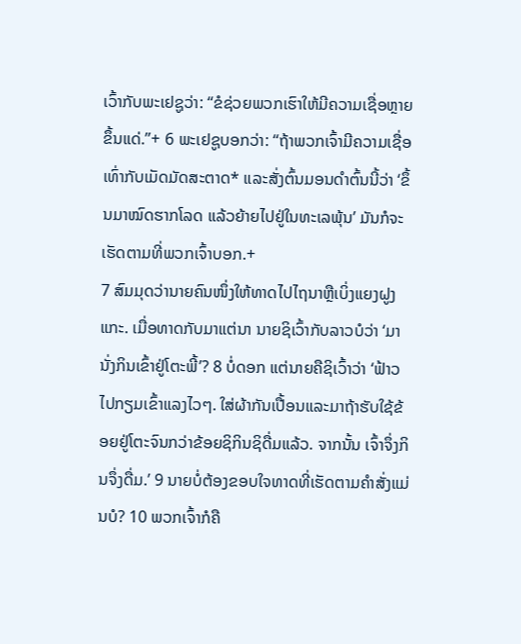ເວົ້າກັບພະເຢຊູວ່າ: “ຂໍຊ່ວຍພວກເຮົາໃຫ້ມີຄວາມເຊື່ອຫຼາຍຂຶ້ນແດ່.”+ 6 ພະເຢຊູບອກວ່າ: “ຖ້າພວກເຈົ້າມີຄວາມເຊື່ອເທົ່າກັບເມັດມັດສະຕາດ* ແລະສັ່ງຕົ້ນມອນດຳຕົ້ນນີ້ວ່າ ‘ຂຶ້ນມາໝົດຮາກໂລດ ແລ້ວຍ້າຍໄປຢູ່ໃນທະເລພຸ້ນ’ ມັນກໍຈະເຮັດຕາມທີ່ພວກເຈົ້າບອກ.+
7 ສົມມຸດວ່ານາຍຄົນໜຶ່ງໃຫ້ທາດໄປໄຖນາຫຼືເບິ່ງແຍງຝູງແກະ. ເມື່ອທາດກັບມາແຕ່ນາ ນາຍຊິເວົ້າກັບລາວບໍວ່າ ‘ມານັ່ງກິນເຂົ້າຢູ່ໂຕະພີ້’? 8 ບໍ່ດອກ ແຕ່ນາຍຄືຊິເວົ້າວ່າ ‘ຟ້າວໄປກຽມເຂົ້າແລງໄວໆ. ໃສ່ຜ້າກັນເປື້ອນແລະມາຖ້າຮັບໃຊ້ຂ້ອຍຢູ່ໂຕະຈົນກວ່າຂ້ອຍຊິກິນຊິດື່ມແລ້ວ. ຈາກນັ້ນ ເຈົ້າຈຶ່ງກິນຈຶ່ງດື່ມ.’ 9 ນາຍບໍ່ຕ້ອງຂອບໃຈທາດທີ່ເຮັດຕາມຄຳສັ່ງແມ່ນບໍ? 10 ພວກເຈົ້າກໍຄື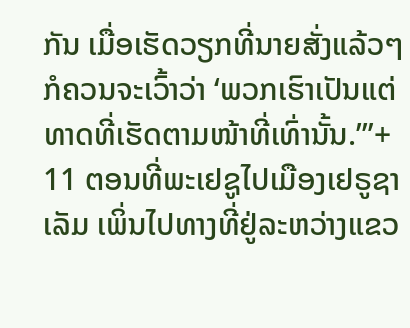ກັນ ເມື່ອເຮັດວຽກທີ່ນາຍສັ່ງແລ້ວໆ ກໍຄວນຈະເວົ້າວ່າ ‘ພວກເຮົາເປັນແຕ່ທາດທີ່ເຮັດຕາມໜ້າທີ່ເທົ່ານັ້ນ.’”+
11 ຕອນທີ່ພະເຢຊູໄປເມືອງເຢຣູຊາເລັມ ເພິ່ນໄປທາງທີ່ຢູ່ລະຫວ່າງແຂວ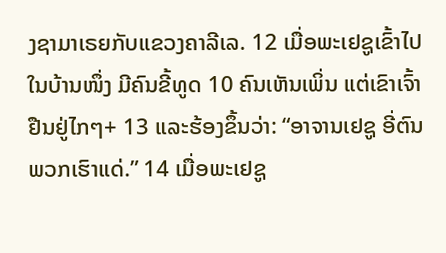ງຊາມາເຣຍກັບແຂວງຄາລີເລ. 12 ເມື່ອພະເຢຊູເຂົ້າໄປໃນບ້ານໜຶ່ງ ມີຄົນຂີ້ທູດ 10 ຄົນເຫັນເພິ່ນ ແຕ່ເຂົາເຈົ້າຢືນຢູ່ໄກໆ+ 13 ແລະຮ້ອງຂຶ້ນວ່າ: “ອາຈານເຢຊູ ອີ່ຕົນພວກເຮົາແດ່.” 14 ເມື່ອພະເຢຊູ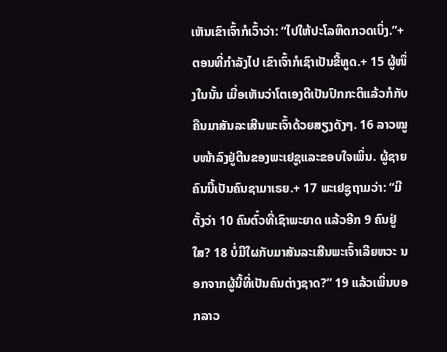ເຫັນເຂົາເຈົ້າກໍເວົ້າວ່າ: “ໄປໃຫ້ປະໂລຫິດກວດເບິ່ງ.”+ ຕອນທີ່ກຳລັງໄປ ເຂົາເຈົ້າກໍເຊົາເປັນຂີ້ທູດ.+ 15 ຜູ້ໜຶ່ງໃນນັ້ນ ເມື່ອເຫັນວ່າໂຕເອງດີເປັນປົກກະຕິແລ້ວກໍກັບຄືນມາສັນລະເສີນພະເຈົ້າດ້ວຍສຽງດັງໆ. 16 ລາວໝູບໜ້າລົງຢູ່ຕີນຂອງພະເຢຊູແລະຂອບໃຈເພິ່ນ. ຜູ້ຊາຍຄົນນີ້ເປັນຄົນຊາມາເຣຍ.+ 17 ພະເຢຊູຖາມວ່າ: “ມີຕັ້ງວ່າ 10 ຄົນຕົ໋ວທີ່ເຊົາພະຍາດ ແລ້ວອີກ 9 ຄົນຢູ່ໃສ? 18 ບໍ່ມີໃຜກັບມາສັນລະເສີນພະເຈົ້າເລີຍຫວະ ນອກຈາກຜູ້ນີ້ທີ່ເປັນຄົນຕ່າງຊາດ?” 19 ແລ້ວເພິ່ນບອກລາວ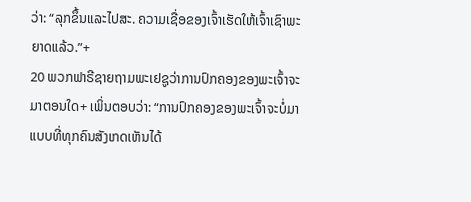ວ່າ: “ລຸກຂຶ້ນແລະໄປສະ. ຄວາມເຊື່ອຂອງເຈົ້າເຮັດໃຫ້ເຈົ້າເຊົາພະຍາດແລ້ວ.”+
20 ພວກຟາຣີຊາຍຖາມພະເຢຊູວ່າການປົກຄອງຂອງພະເຈົ້າຈະມາຕອນໃດ+ ເພິ່ນຕອບວ່າ: “ການປົກຄອງຂອງພະເຈົ້າຈະບໍ່ມາແບບທີ່ທຸກຄົນສັງເກດເຫັນໄດ້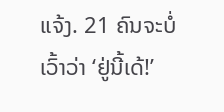ແຈ້ງ. 21 ຄົນຈະບໍ່ເວົ້າວ່າ ‘ຢູ່ນີ້ເດ້!’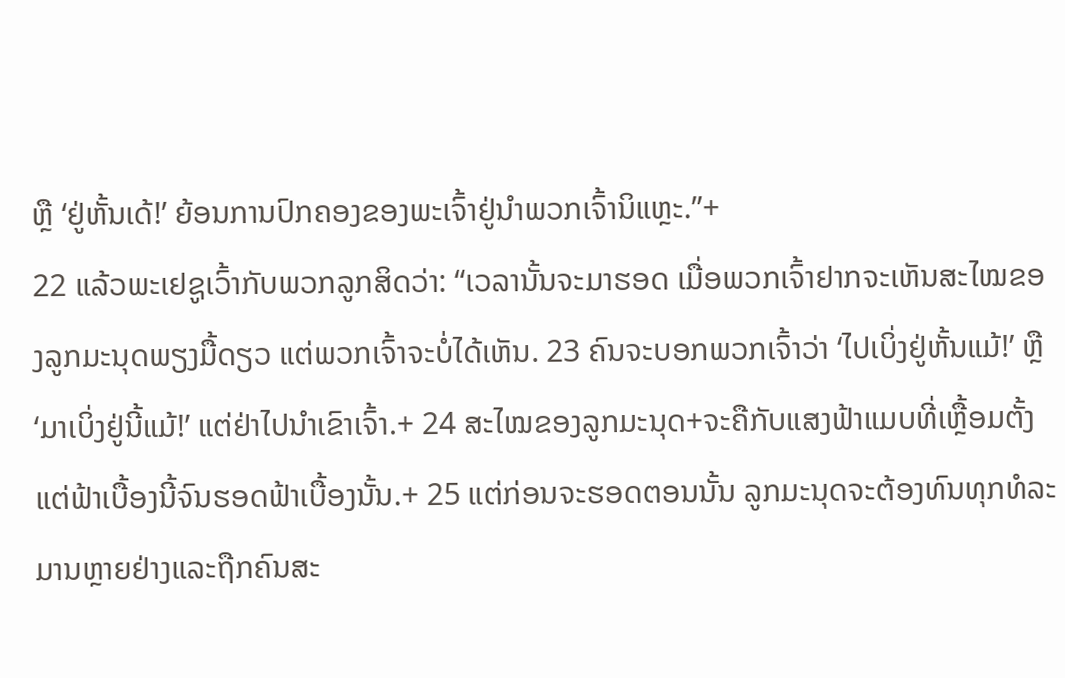ຫຼື ‘ຢູ່ຫັ້ນເດ້!’ ຍ້ອນການປົກຄອງຂອງພະເຈົ້າຢູ່ນຳພວກເຈົ້ານິແຫຼະ.”+
22 ແລ້ວພະເຢຊູເວົ້າກັບພວກລູກສິດວ່າ: “ເວລານັ້ນຈະມາຮອດ ເມື່ອພວກເຈົ້າຢາກຈະເຫັນສະໄໝຂອງລູກມະນຸດພຽງມື້ດຽວ ແຕ່ພວກເຈົ້າຈະບໍ່ໄດ້ເຫັນ. 23 ຄົນຈະບອກພວກເຈົ້າວ່າ ‘ໄປເບິ່ງຢູ່ຫັ້ນແມ້!’ ຫຼື ‘ມາເບິ່ງຢູ່ນີ້ແມ້!’ ແຕ່ຢ່າໄປນຳເຂົາເຈົ້າ.+ 24 ສະໄໝຂອງລູກມະນຸດ+ຈະຄືກັບແສງຟ້າແມບທີ່ເຫຼື້ອມຕັ້ງແຕ່ຟ້າເບື້ອງນີ້ຈົນຮອດຟ້າເບື້ອງນັ້ນ.+ 25 ແຕ່ກ່ອນຈະຮອດຕອນນັ້ນ ລູກມະນຸດຈະຕ້ອງທົນທຸກທໍລະມານຫຼາຍຢ່າງແລະຖືກຄົນສະ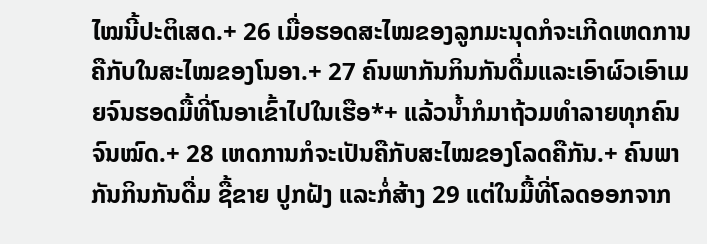ໄໝນີ້ປະຕິເສດ.+ 26 ເມື່ອຮອດສະໄໝຂອງລູກມະນຸດກໍຈະເກີດເຫດການຄືກັບໃນສະໄໝຂອງໂນອາ.+ 27 ຄົນພາກັນກິນກັນດື່ມແລະເອົາຜົວເອົາເມຍຈົນຮອດມື້ທີ່ໂນອາເຂົ້າໄປໃນເຮືອ*+ ແລ້ວນ້ຳກໍມາຖ້ວມທຳລາຍທຸກຄົນຈົນໝົດ.+ 28 ເຫດການກໍຈະເປັນຄືກັບສະໄໝຂອງໂລດຄືກັນ.+ ຄົນພາກັນກິນກັນດື່ມ ຊື້ຂາຍ ປູກຝັງ ແລະກໍ່ສ້າງ 29 ແຕ່ໃນມື້ທີ່ໂລດອອກຈາກ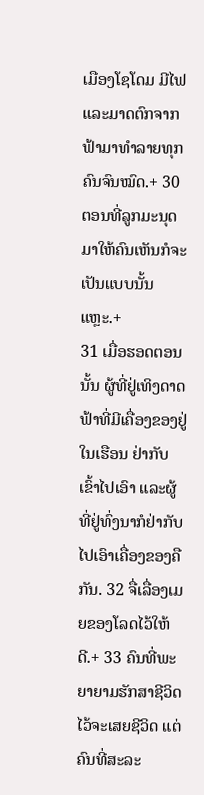ເມືອງໂຊໂດມ ມີໄຟແລະມາດຕົກຈາກຟ້າມາທຳລາຍທຸກຄົນຈົນໝົດ.+ 30 ຕອນທີ່ລູກມະນຸດມາໃຫ້ຄົນເຫັນກໍຈະເປັນແບບນັ້ນແຫຼະ.+
31 ເມື່ອຮອດຕອນນັ້ນ ຜູ້ທີ່ຢູ່ເທິງດາດຟ້າທີ່ມີເຄື່ອງຂອງຢູ່ໃນເຮືອນ ຢ່າກັບເຂົ້າໄປເອົາ ແລະຜູ້ທີ່ຢູ່ທົ່ງນາກໍຢ່າກັບໄປເອົາເຄື່ອງຂອງຄືກັນ. 32 ຈື່ເລື່ອງເມຍຂອງໂລດໄວ້ໃຫ້ດີ.+ 33 ຄົນທີ່ພະຍາຍາມຮັກສາຊີວິດໄວ້ຈະເສຍຊີວິດ ແຕ່ຄົນທີ່ສະລະ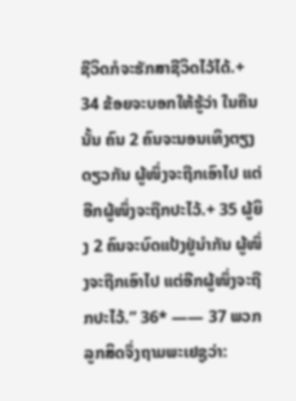ຊີວິດກໍຈະຮັກສາຊີວິດໄວ້ໄດ້.+ 34 ຂ້ອຍຈະບອກໃຫ້ຮູ້ວ່າ ໃນຄືນນັ້ນ ຄົນ 2 ຄົນຈະນອນເທິງຕຽງດຽວກັນ ຜູ້ໜຶ່ງຈະຖືກເອົາໄປ ແຕ່ອີກຜູ້ໜຶ່ງຈະຖືກປະໄວ້.+ 35 ຜູ້ຍິງ 2 ຄົນຈະບົດແປ້ງຢູ່ນຳກັນ ຜູ້ໜຶ່ງຈະຖືກເອົາໄປ ແຕ່ອີກຜູ້ໜຶ່ງຈະຖືກປະໄວ້.” 36* —— 37 ພວກລູກສິດຈຶ່ງຖາມພະເຢຊູວ່າ: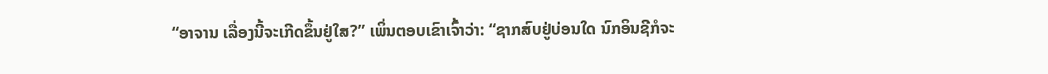“ອາຈານ ເລື່ອງນີ້ຈະເກີດຂຶ້ນຢູ່ໃສ?” ເພິ່ນຕອບເຂົາເຈົ້າວ່າ: “ຊາກສົບຢູ່ບ່ອນໃດ ນົກອິນຊີກໍຈະ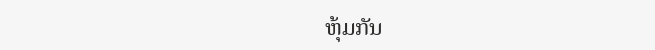ຫຸ້ມກັນ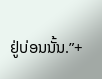ຢູ່ບ່ອນນັ້ນ.”+